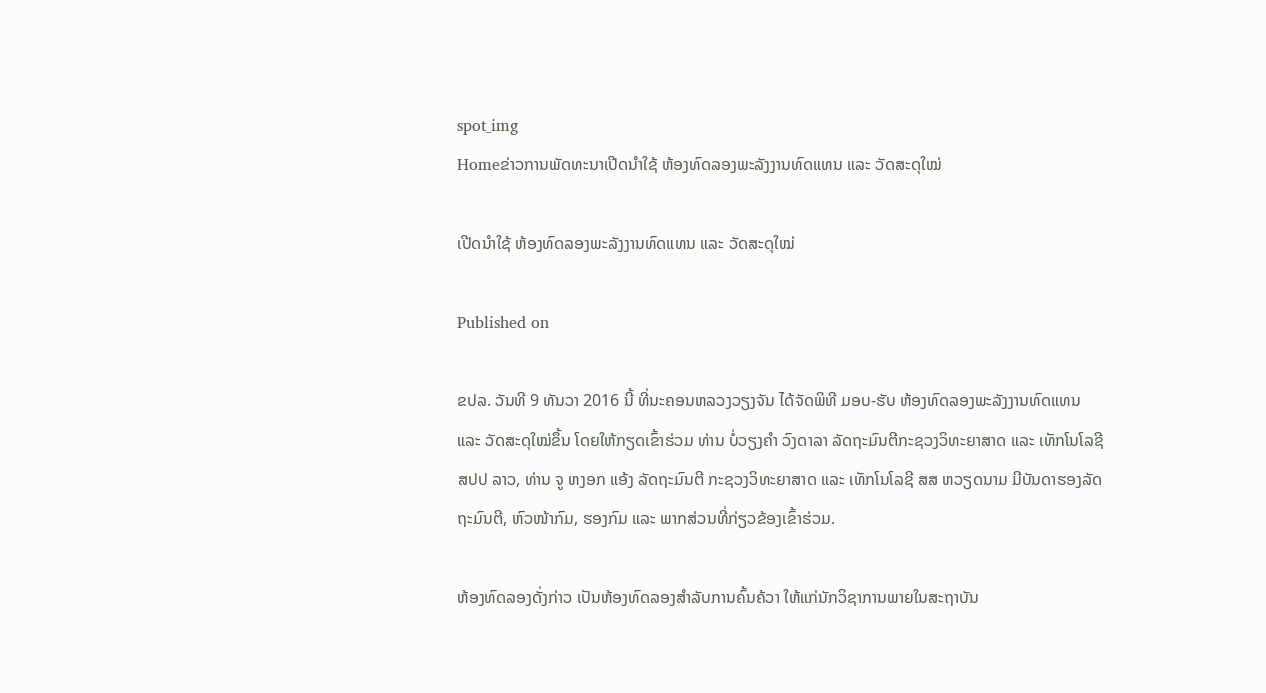spot_img
Homeຂ່າວການພັດທະນາເປີດນຳໃຊ້ ຫ້ອງທົດລອງພະລັງງານທົດແທນ ແລະ ວັດສະດຸໃໝ່

ເປີດນຳໃຊ້ ຫ້ອງທົດລອງພະລັງງານທົດແທນ ແລະ ວັດສະດຸໃໝ່

Published on

ຂປລ. ວັນທີ 9 ທັນວາ 2016 ນີ້ ທີ່ນະຄອນຫລວງວຽງຈັນ ໄດ້ຈັດພິທີ ມອບ-ຮັບ ຫ້ອງທົດລອງພະລັງງານທົດແທນ ແລະ ວັດສະດຸໃໝ່ຂຶ້ນ ໂດຍໃຫ້ກຽດເຂົ້າຮ່ວມ ທ່ານ ບໍ່ວຽງຄໍາ ວົງດາລາ ລັດຖະມົນຕີກະຊວງວິທະຍາສາດ ແລະ ເທັກໂນໂລຊີ ສປປ ລາວ, ທ່ານ ຈູ ຫງອກ ແອ້ງ ລັດຖະມົນຕີ ກະຊວງວິທະຍາສາດ ແລະ ເທັກໂນໂລຊີ ສສ ຫວຽດນາມ ມີບັນດາຮອງລັດຖະມົນຕີ, ຫົວໜ້າກົມ, ຮອງກົມ ແລະ ພາກສ່ວນທີ່ກ່ຽວຂ້ອງເຂົ້າຮ່ວມ.

ຫ້ອງທົດລອງດັ່ງກ່າວ ເປັນຫ້ອງທົດລອງສຳລັບການຄົ້ນຄ້ວາ ໃຫ້ແກ່ນັກວິຊາການພາຍໃນສະຖາບັນ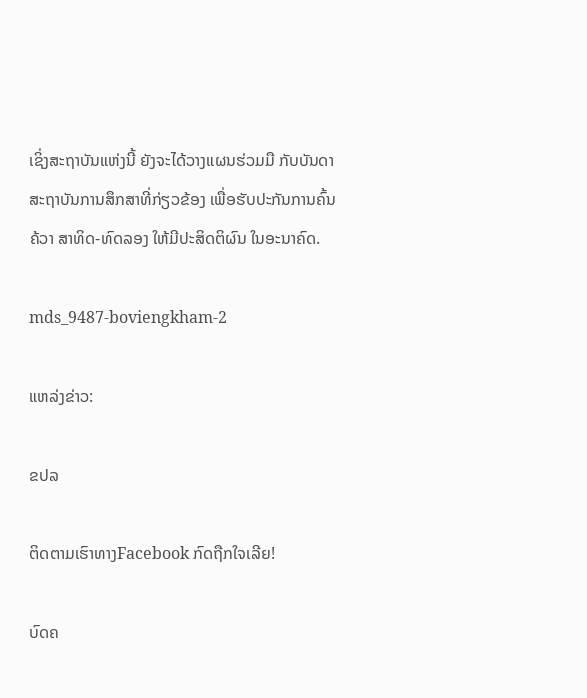ເຊິ່ງສະຖາບັນແຫ່ງນີ້ ຍັງຈະໄດ້ວາງແຜນຮ່ວມມື ກັບບັນດາສະຖາບັນການສຶກສາທີ່ກ່ຽວຂ້ອງ ເພື່ອຮັບປະກັນການຄົ້ນຄ້ວາ ສາທິດ-ທົດລອງ ໃຫ້ມີປະສິດຕິຜົນ ໃນອະນາຄົດ.

mds_9487-boviengkham-2

ແຫລ່ງຂ່າວ:

ຂປລ

ຕິດຕາມເຮົາທາງFacebook ກົດຖືກໃຈເລີຍ!

ບົດຄ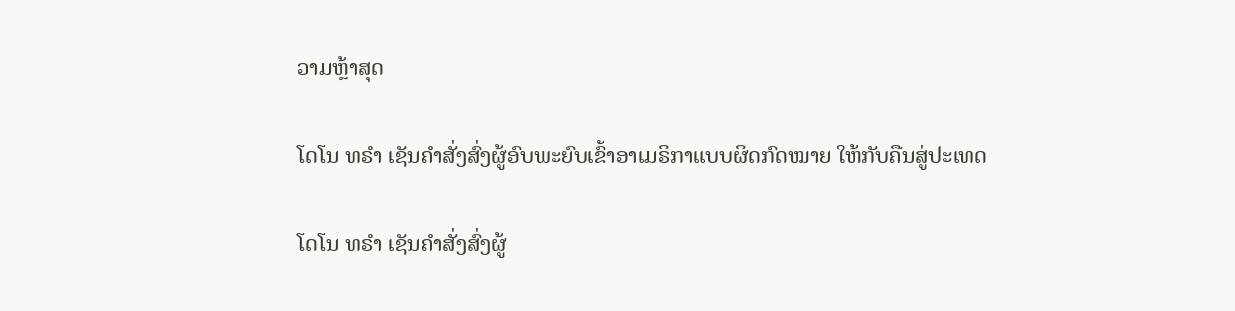ວາມຫຼ້າສຸດ

ໂດໂນ ທຣໍາ ເຊັນຄໍາສັ່ງສົ່ງຜູ້ອົບພະຍົບເຂົ້າອາເມຣິກາແບບຜິດກົດໝາຍ ໃຫ້ກັບຄືນສູ່ປະເທດ

ໂດໂນ ທຣໍາ ເຊັນຄໍາສັ່ງສົ່ງຜູ້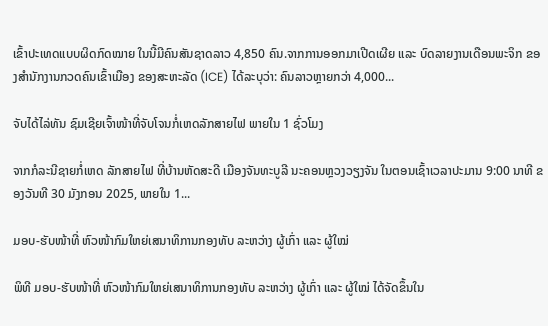ເຂົ້າປະເທດແບບຜິດກົດໝາຍ ໃນນີ້ມີຄົນສັນຊາດລາວ 4,850 ຄົນ.ຈາກການອອກມາເປີດເຜີຍ ແລະ ບົດລາຍງານເດືອນພະຈິກ ຂອງສຳນັກງານກວດຄົນເຂົ້າເມືອງ ຂອງສະຫະລັດ (ICE) ໄດ້ລະບຸວ່າ: ຄົນລາວຫຼາຍກວ່າ 4,000...

ຈັບໄດ້ໄລ່ທັນ ຊົມເຊີຍເຈົ້າໜ້າທີ່ຈັບໂຈນກໍ່ເຫດລັກສາຍໄຟ ພາຍໃນ 1 ຊົ່ວໂມງ

ຈາກກໍລະນີຊາຍກໍ່ເຫດ ລັກສາຍໄຟ ທີ່ບ້ານຫັດສະດີ ເມືອງຈັນທະບູລີ ນະຄອນຫຼວງວຽງຈັນ ໃນຕອນເຊົ້າເວລາປະມານ 9:00 ນາທີ ຂອງວັນທີ 30 ມັງກອນ 2025, ພາຍໃນ 1...

ມອບ-ຮັບໜ້າທີ່ ຫົວໜ້າກົມໃຫຍ່ເສນາທິການກອງທັບ ລະຫວ່າງ ຜູ້ເກົ່າ ແລະ ຜູ້ໃໝ່

ພິທີ ມອບ-ຮັບໜ້າທີ່ ຫົວໜ້າກົມໃຫຍ່ເສນາທິການກອງທັບ ລະຫວ່າງ ຜູ້ເກົ່າ ແລະ ຜູ້ໃໝ່ ໄດ້ຈັດຂຶ້ນໃນ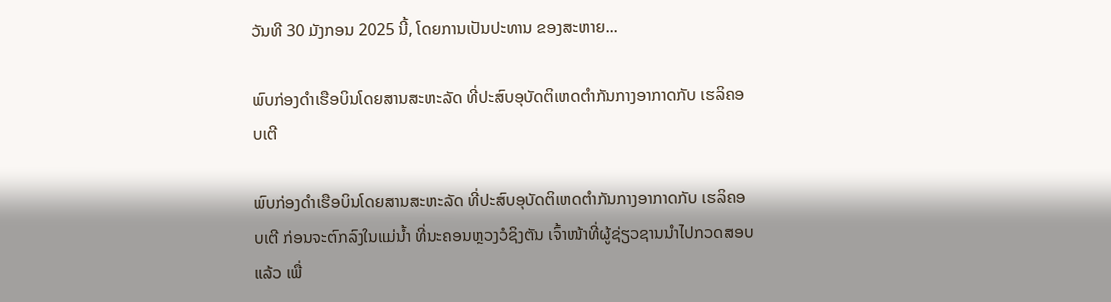ວັນທີ 30 ມັງກອນ 2025 ນີ້, ໂດຍການເປັນປະທານ ຂອງສະຫາຍ...

ພົບກ່ອງດຳເຮືອບິນໂດຍສານສະຫະລັດ ທີ່ປະສົບອຸບັດຕິເຫດຕຳກັນກາງອາກາດກັບ ເຮລິຄອບເຕີ

ພົບກ່ອງດຳເຮືອບິນໂດຍສານສະຫະລັດ ທີ່ປະສົບອຸບັດຕິເຫດຕຳກັນກາງອາກາດກັບ ເຮລິຄອບເຕີ ກ່ອນຈະຕົກລົງໃນແມ່ນ້ຳ ທີ່ນະຄອນຫຼວງວໍຊິງຕັນ ເຈົ້າໜ້າທີ່ຜູ້ຊ່ຽວຊານນຳໄປກວດສອບແລ້ວ ເພື່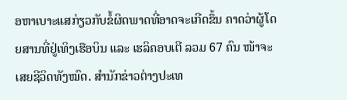ອຫາເບາະແສກ່ຽວກັບຂໍ້ຜິດພາດທີ່ອາດຈະເກີດຂຶ້ນ ຄາດວ່າຜູ້ໂດຍສານທີ່ຢູ່ເທິງເຮືອບິນ ແລະ ເຮລິຄອບເຕີ ລວມ 67 ຄົນ ໜ້າຈະເສຍຊີວິດທັງໝົດ. ສຳນັກຂ່າວຕ່າງປະເທ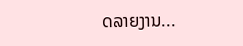ດລາຍງານ...